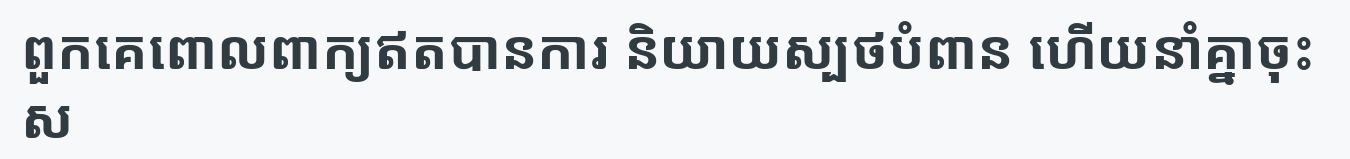ពួកគេពោលពាក្យឥតបានការ និយាយស្បថបំពាន ហើយនាំគ្នាចុះស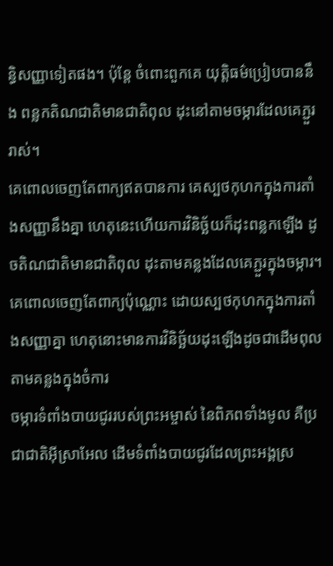ន្ធិសញ្ញាទៀតផង។ ប៉ុន្តែ ចំពោះពួកគេ យុត្តិធម៌ប្រៀបបាននឹង ពន្លកតិណជាតិមានជាតិពុល ដុះនៅតាមចម្ការដែលគេភ្ជួររាស់។
គេពោលចេញតែពាក្យឥតបានការ គេស្បថកុហកក្នុងការតាំងសញ្ញានឹងគ្នា ហេតុនេះហើយការវិនិច្ឆ័យក៏ដុះពន្លកឡើង ដូចតិណជាតិមានជាតិពុល ដុះតាមគន្លងដែលគេភ្ជួរក្នុងចម្ការ។
គេពោលចេញតែពាក្យប៉ុណ្ណោះ ដោយស្បថកុហកក្នុងការតាំងសញ្ញាគ្នា ហេតុនោះមានការវិនិច្ឆ័យដុះឡើងដូចជាដើមពុល តាមគន្លងក្នុងចំការ
ចម្ការទំពាំងបាយជូររបស់ព្រះអម្ចាស់ នៃពិភពទាំងមូល គឺប្រជាជាតិអ៊ីស្រាអែល ដើមទំពាំងបាយជូរដែលព្រះអង្គស្រ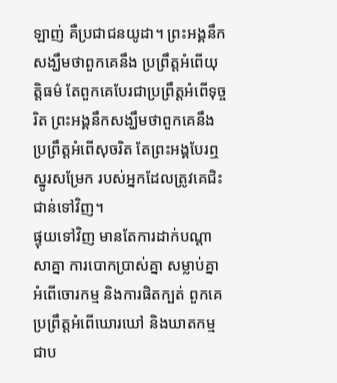ឡាញ់ គឺប្រជាជនយូដា។ ព្រះអង្គនឹកសង្ឃឹមថាពួកគេនឹង ប្រព្រឹត្តអំពើយុត្តិធម៌ តែពួកគេបែរជាប្រព្រឹត្តអំពើទុច្ចរិត ព្រះអង្គនឹកសង្ឃឹមថាពួកគេនឹង ប្រព្រឹត្តអំពើសុចរិត តែព្រះអង្គបែរឮស្នូរសម្រែក របស់អ្នកដែលត្រូវគេជិះជាន់ទៅវិញ។
ផ្ទុយទៅវិញ មានតែការដាក់បណ្ដាសាគ្នា ការបោកប្រាស់គ្នា សម្លាប់គ្នា អំពើចោរកម្ម និងការផិតក្បត់ ពួកគេប្រព្រឹត្តអំពើឃោរឃៅ និងឃាតកម្ម ជាប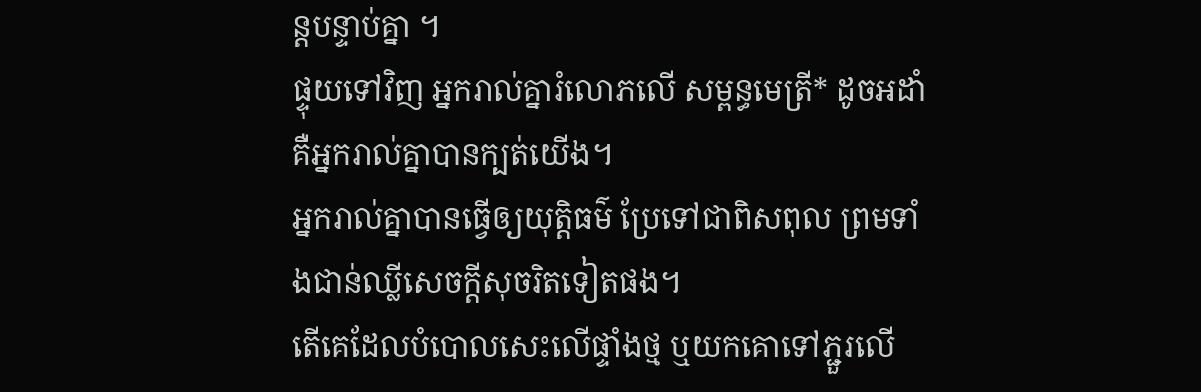ន្តបន្ទាប់គ្នា ។
ផ្ទុយទៅវិញ អ្នករាល់គ្នារំលោភលើ សម្ពន្ធមេត្រី* ដូចអដាំ គឺអ្នករាល់គ្នាបានក្បត់យើង។
អ្នករាល់គ្នាបានធ្វើឲ្យយុត្តិធម៌ ប្រែទៅជាពិសពុល ព្រមទាំងជាន់ឈ្លីសេចក្ដីសុចរិតទៀតផង។
តើគេដែលបំបោលសេះលើផ្ទាំងថ្ម ឬយកគោទៅភ្ជួរលើ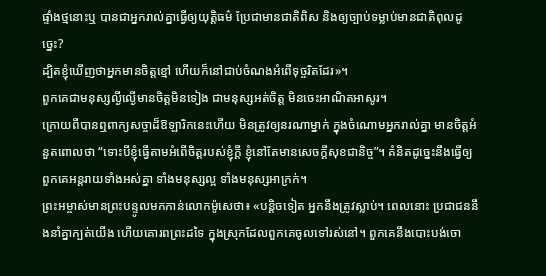ផ្ទាំងថ្មនោះឬ បានជាអ្នករាល់គ្នាធ្វើឲ្យយុត្តិធម៌ ប្រែជាមានជាតិពិស និងឲ្យច្បាប់ទម្លាប់មានជាតិពុលដូច្នេះ?
ដ្បិតខ្ញុំឃើញថាអ្នកមានចិត្តខ្មៅ ហើយក៏នៅជាប់ចំណងអំពើទុច្ចរិតដែរ»។
ពួកគេជាមនុស្សល្ងីល្ងើមានចិត្តមិនទៀង ជាមនុស្សអត់ចិត្ត មិនចេះអាណិតអាសូរ។
ក្រោយពីបានឮពាក្យសច្ចាដ៏ឱឡារិកនេះហើយ មិនត្រូវឲ្យនរណាម្នាក់ ក្នុងចំណោមអ្នករាល់គ្នា មានចិត្តអំនួតពោលថា “ទោះបីខ្ញុំធ្វើតាមអំពើចិត្តរបស់ខ្ញុំក្ដី ខ្ញុំនៅតែមានសេចក្ដីសុខជានិច្ច”។ គំនិតដូច្នេះនឹងធ្វើឲ្យពួកគេអន្តរាយទាំងអស់គ្នា ទាំងមនុស្សល្អ ទាំងមនុស្សអាក្រក់។
ព្រះអម្ចាស់មានព្រះបន្ទូលមកកាន់លោកម៉ូសេថា៖ «បន្តិចទៀត អ្នកនឹងត្រូវស្លាប់។ ពេលនោះ ប្រជាជននឹងនាំគ្នាក្បត់យើង ហើយគោរពព្រះដទៃ ក្នុងស្រុកដែលពួកគេចូលទៅរស់នៅ។ ពួកគេនឹងបោះបង់ចោ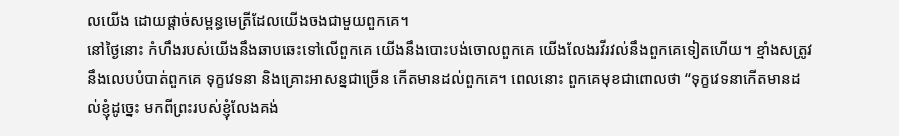លយើង ដោយផ្ដាច់សម្ពន្ធមេត្រីដែលយើងចងជាមួយពួកគេ។
នៅថ្ងៃនោះ កំហឹងរបស់យើងនឹងឆាបឆេះទៅលើពួកគេ យើងនឹងបោះបង់ចោលពួកគេ យើងលែងរវីរវល់នឹងពួកគេទៀតហើយ។ ខ្មាំងសត្រូវនឹងលេបបំបាត់ពួកគេ ទុក្ខវេទនា និងគ្រោះអាសន្នជាច្រើន កើតមានដល់ពួកគេ។ ពេលនោះ ពួកគេមុខជាពោលថា “ទុក្ខវេទនាកើតមានដល់ខ្ញុំដូច្នេះ មកពីព្រះរបស់ខ្ញុំលែងគង់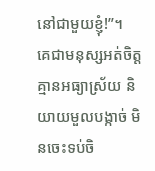នៅជាមួយខ្ញុំ!”។
គេជាមនុស្សអត់ចិត្ត គ្មានអធ្យាស្រ័យ និយាយមួលបង្កាច់ មិនចេះទប់ចិ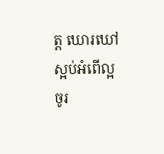ត្ត ឃោរឃៅ ស្អប់អំពើល្អ
ចូរ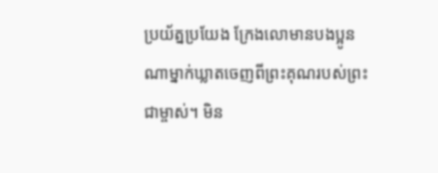ប្រយ័ត្នប្រយែង ក្រែងលោមានបងប្អូនណាម្នាក់ឃ្លាតចេញពីព្រះគុណរបស់ព្រះជាម្ចាស់។ មិន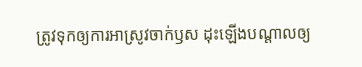ត្រូវទុកឲ្យការអាស្រូវចាក់ឫស ដុះឡើងបណ្ដាលឲ្យ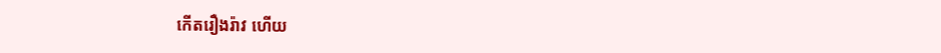កើតរឿងរ៉ាវ ហើយ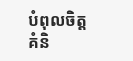បំពុលចិត្តគំនិ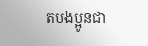តបងប្អូនជា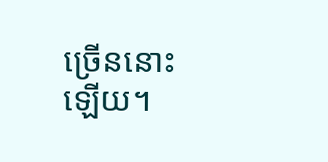ច្រើននោះឡើយ។